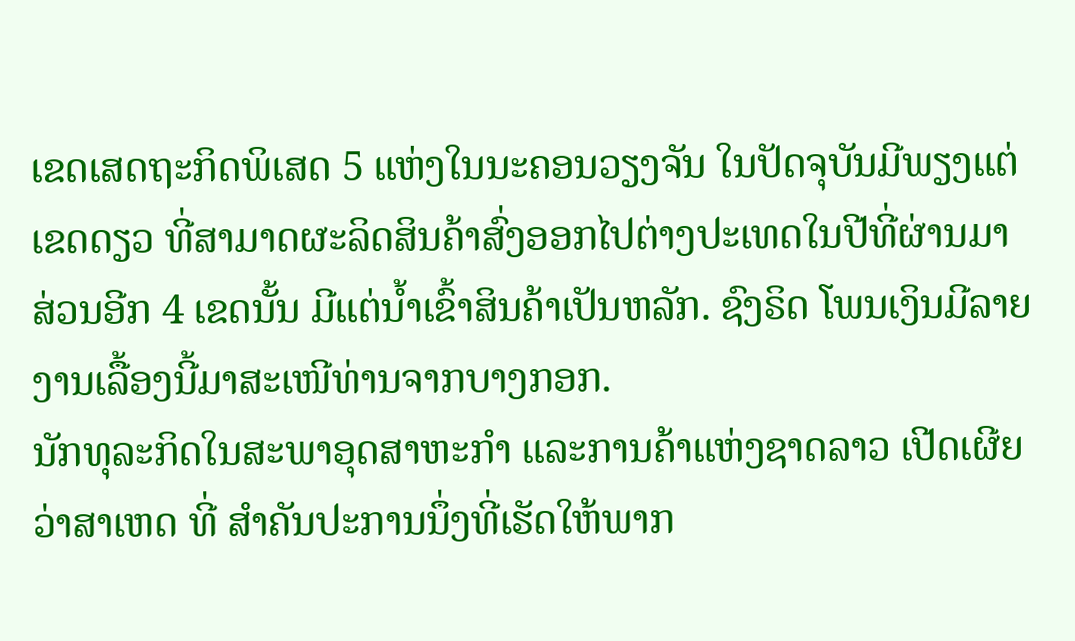ເຂດເສດຖະກິດພິເສດ 5 ແຫ່ງໃນນະຄອນວຽງຈັນ ໃນປັດຈຸບັນມີພຽງແຕ່ເຂດດຽວ ທີ່ສາມາດຜະລິດສິນຄ້າສົ່ງອອກໄປຕ່າງປະເທດໃນປີທີ່ຜ່ານມາ ສ່ວນອີກ 4 ເຂດນັ້ນ ມີແຕ່ນ້ຳເຂົ້າສິນຄ້າເປັນຫລັກ. ຊົງຣິດ ໂພນເງິນມີລາຍງານເລື້ອງນີ້ມາສະເໜີທ່ານຈາກບາງກອກ.
ນັກທຸລະກິດໃນສະພາອຸດສາຫະກຳ ແລະການຄ້າແຫ່ງຊາດລາວ ເປີດເຜີຍວ່າສາເຫດ ທີ່ ສຳຄັນປະການນຶ່ງທີ່ເຮັດໃຫ້ພາກ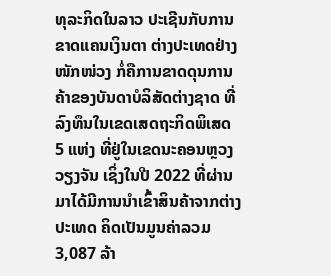ທຸລະກິດໃນລາວ ປະເຊີນກັບການຂາດແຄນເງິນຕາ ຕ່າງປະເທດຢ່າງໜັກໜ່ວງ ກໍ່ຄືການຂາດດຸນການຄ້າຂອງບັນດາບໍລິສັດຕ່າງຊາດ ທີ່ ລົງທຶນໃນເຂດເສດຖະກິດພິເສດ 5 ແຫ່ງ ທີ່ຢູ່ໃນເຂດນະຄອນຫຼວງວຽງຈັນ ເຊິ່ງໃນປີ 2022 ທີ່ຜ່ານມາໄດ້ມີການນຳເຂົ້າສິນຄ້າຈາກຕ່າງປະເທດ ຄິດເປັນມູນຄ່າລວມ 3,087 ລ້າ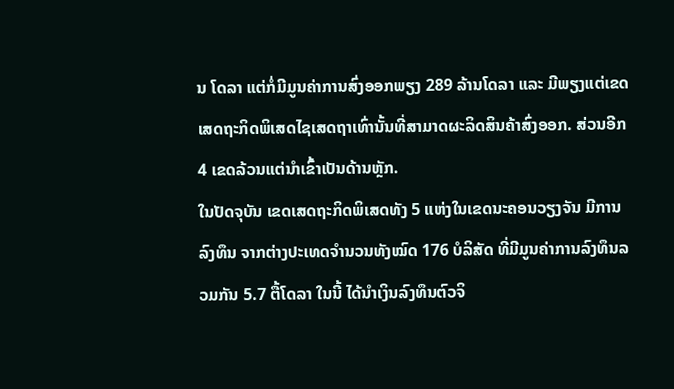ນ ໂດລາ ແຕ່ກໍ່ມີມູນຄ່າການສົ່ງອອກພຽງ 289 ລ້ານໂດລາ ແລະ ມີພຽງແຕ່ເຂດ ເສດຖະກິດພິເສດໄຊເສດຖາເທົ່ານັ້ນທີ່ສາມາດຜະລິດສິນຄ້າສົ່ງອອກ. ສ່ວນອີກ 4 ເຂດລ້ວນແຕ່ນຳເຂົ້າເປັນດ້ານຫຼັກ.
ໃນປັດຈຸບັນ ເຂດເສດຖະກິດພິເສດທັງ 5 ແຫ່ງໃນເຂດນະຄອນວຽງຈັນ ມີການລົງທຶນ ຈາກຕ່າງປະເທດຈຳນວນທັງໝົດ 176 ບໍລິສັດ ທີ່ມີມູນຄ່າການລົງທຶນລວມກັນ 5.7 ຕື້ໂດລາ ໃນນີ້ ໄດ້ນຳເງິນລົງທຶນຕົວຈິ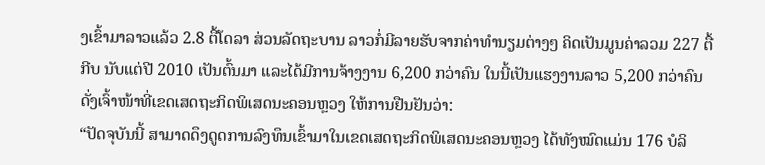ງເຂົ້າມາລາວແລ້ວ 2.8 ຕື້ໂດລາ ສ່ວນລັດຖະບານ ລາວກໍ່ມີລາຍຮັບຈາກຄ່າທຳນຽມຕ່າງໆ ຄິດເປັນມູນຄ່າລວມ 227 ຕື້ກີບ ນັບແຕ່ປີ 2010 ເປັນຕົ້ນມາ ແລະໄດ້ມີການຈ້າງງານ 6,200 ກວ່າຄົນ ໃນນີ້ເປັນແຮງງານລາວ 5,200 ກວ່າຄົນ ດັ່ງເຈົ້າໜ້າທີ່ເຂດເສດຖະກິດພິເສດນະຄອນຫຼວງ ໃຫ້ການຢືນຢັນວ່າ:
“ປັດຈຸບັນນີ້ ສາມາດດຶງດູດການລົງທຶນເຂົ້າມາໃນເຂດເສດຖະກິດພິເສດນະຄອນຫຼວງ ໄດ້ທັງໝົດແມ່ນ 176 ບໍລິ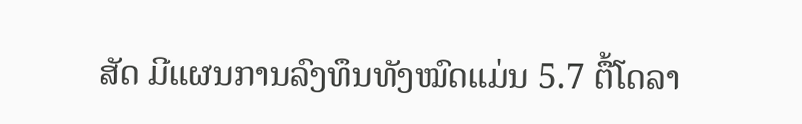ສັດ ມີແຜນການລົງທຶນທັງໝົດແມ່ນ 5.7 ຕື້ໂດລາ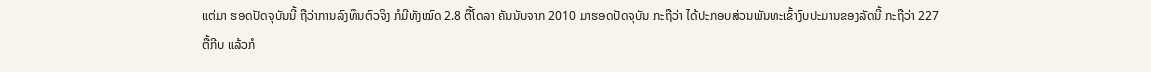ແຕ່ມາ ຮອດປັດຈຸບັນນີ້ ຖືວ່າການລົງທຶນຕົວຈິງ ກໍມີທັງໝົດ 2.8 ຕື້ໂດລາ ຄັນນັບຈາກ 2010 ມາຮອດປັດຈຸບັນ ກະຖືວ່າ ໄດ້ປະກອບສ່ວນພັນທະເຂົ້າງົບປະມານຂອງລັດນີ້ ກະຖືວ່າ 227 ຕື້ກີບ ແລ້ວກໍ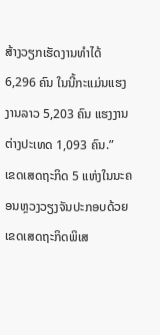ສ້າງວຽກເຮັດງານທຳໄດ້ 6,296 ຄົນ ໃນນີ້ກະແມ່ນແຮງງານລາວ 5,203 ຄົນ ແຮງງານຕ່າງປະເທດ 1,093 ຄົນ.”
ເຂດເສດຖະກິດ 5 ແຫ່ງໃນນະຄອນຫຼວງວຽງຈັນປະກອບດ້ວຍເຂດເສດຖະກິດພິເສ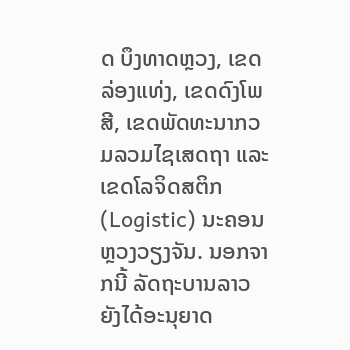ດ ບຶງທາດຫຼວງ, ເຂດລ່ອງແທ່ງ, ເຂດດົງໂພສີ, ເຂດພັດທະນາກວມລວມໄຊເສດຖາ ແລະເຂດໂລຈິດສຕິກ (Logistic) ນະຄອນຫຼວງວຽງຈັນ. ນອກຈາກນີ້ ລັດຖະບານລາວຍັງໄດ້ອະນຸຍາດ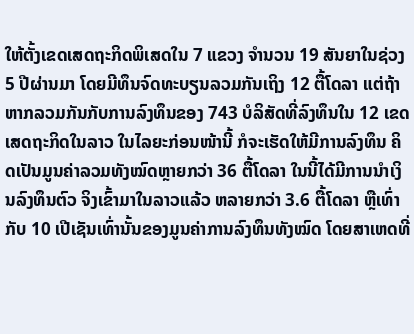ໃຫ້ຕັ້ງເຂດເສດຖະກິດພິເສດໃນ 7 ແຂວງ ຈຳນວນ 19 ສັນຍາໃນຊ່ວງ 5 ປີຜ່ານມາ ໂດຍມີທຶນຈົດທະບຽນລວມກັນເຖິງ 12 ຕື້ໂດລາ ແຕ່ຖ້າຫາກລວມກັນກັບການລົງທຶນຂອງ 743 ບໍລິສັດທີ່ລົງທຶນໃນ 12 ເຂດເສດຖະກິດໃນລາວ ໃນໄລຍະກ່ອນໜ້ານີ້ ກໍຈະເຮັດໃຫ້ມີການລົງທຶນ ຄິດເປັນມູນຄ່າລວມທັງໝົດຫຼາຍກວ່າ 36 ຕື້ໂດລາ ໃນນີ້ໄດ້ມີການນຳເງິນລົງທຶນຕົວ ຈິງເຂົ້າມາໃນລາວແລ້ວ ຫລາຍກວ່າ 3.6 ຕື້ໂດລາ ຫຼືເທົ່າກັບ 10 ເປີເຊັນເທົ່ານັ້ນຂອງມູນຄ່າການລົງທຶນທັງໝົດ ໂດຍສາເຫດທີ່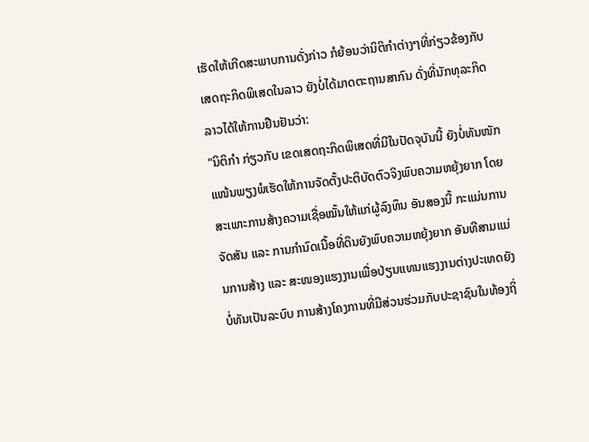ເຮັດໃຫ້ເກີດສະພາບການດັ່ງກ່າວ ກໍຍ້ອນວ່ານິຕິກຳຕ່າງໆທີ່ກ່ຽວຂ້ອງກັບເສດຖະກິດພິເສດໃນລາວ ຍັງບໍ່ໄດ້ມາດຕະຖານສາກົນ ດັ່ງທີ່ນັກທຸລະກິດລາວໄດ້ໃຫ້ການຢືນຢັນວ່າ:
"ນິຕິກຳ ກ່ຽວກັບ ເຂດເສດຖະກິດພິເສດທີ່ມີໃນປັດຈຸບັນນີ້ ຍັງບໍ່ທັນໜັກແໜ້ນພຽງພໍເຮັດໃຫ້ການຈັດຕັ້ງປະຕິບັດຕົວຈິງພົບຄວາມຫຍຸ້ງຍາກ ໂດຍສະເພາະການສ້າງຄວາມເຊື່ອໝັ້ນໃຫ້ແກ່ຜູ້ລົງທຶນ ອັນສອງນີ້ ກະແມ່ນການຈັດສັນ ແລະ ການກຳນົດເນື້ອທີ່ດິນຍັງພົບຄວາມຫຍຸ້ງຍາກ ອັນທີສາມແມ່ນການສ້າງ ແລະ ສະໜອງແຮງງານເພື່ອປ່ຽນແທນແຮງງານຕ່າງປະເທດຍັງບໍ່ທັນເປັນລະບົບ ການສ້າງໂຄງການທີ່ມີສ່ວນຮ່ວມກັບປະຊາຊົນໃນທ້ອງຖິ່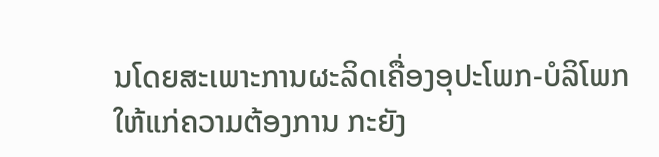ນໂດຍສະເພາະການຜະລິດເຄື່ອງອຸປະໂພກ-ບໍລິໂພກໃຫ້ແກ່ຄວາມຕ້ອງການ ກະຍັງ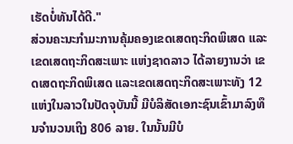ເຮັດບໍ່ທັນໄດ້ດີ."
ສ່ວນຄະນະກຳມະການຄຸ້ມຄອງເຂດເສດຖະກິດພິເສດ ແລະເຂດເສດຖະກິດສະເພາະ ແຫ່ງຊາດລາວ ໄດ້ລາຍງານວ່າ ເຂດເສດຖະກິດພິເສດ ແລະເຂດເສດຖະກິດສະເພາະທັງ 12 ແຫ່ງໃນລາວໃນປັດຈຸບັນນີ້ ມີບໍລິສັດເອກະຊົນເຂົ້າມາລົງທຶນຈຳນວນເຖິງ 806 ລາຍ. ໃນນັ້ນມີບໍ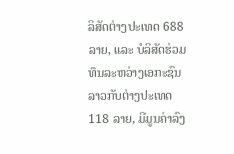ລິສັດຕ່າງປະເທດ 688 ລາຍ, ແລະ ບໍລິສັດຮ່ວມທຶນລະຫວ່າງເອກະຊົນລາວກັບຕ່າງປະເທດ 118 ລາຍ, ມີມູນຄ່າລົງ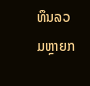ທຶນລວມຫຼາຍກ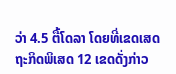ວ່າ 4.5 ຕື້ໂດລາ ໂດຍທີ່ເຂດເສດຖະກິດພິເສດ 12 ເຂດດັ່ງກ່າວ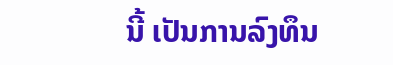ນີ້ ເປັນການລົງທຶນ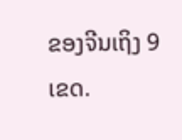ຂອງຈີນເຖິງ 9 ເຂດ.